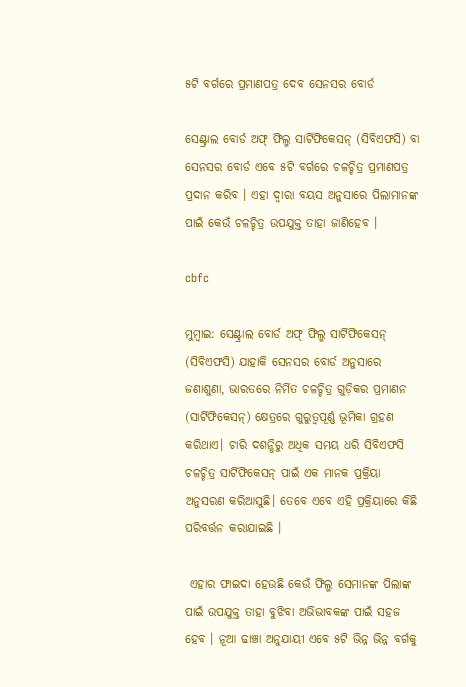୫ଟି ବର୍ଗରେ ପ୍ରମାଣପତ୍ର ଦେବ ସେନସର ବୋର୍ଡ

ସେଣ୍ଟ୍ରାଲ ବୋର୍ଡ ଅଫ୍ ଫିଲ୍ମ ସାର୍ଟିଫିକେସନ୍ (ସିବିଏଫସି) ବା ସେନସର ବୋର୍ଡ ଏବେ ୫ଟି ବର୍ଗରେ ଚଳଚ୍ଚିତ୍ର ପ୍ରମାଣପତ୍ର ପ୍ରଦାନ କରିବ । ଏହା ଦ୍ବାରା ବୟସ ଅନୁସାରେ ପିଲାମାନଙ୍କ ପାଇଁ କେଉଁ ଚଳଚ୍ଚିତ୍ର ଉପଯୁକ୍ତ ତାହା ଜାଣିହେବ ।

cbfc

ମୁମ୍ବାଇ: ସେଣ୍ଟ୍ରାଲ ବୋର୍ଡ ଅଫ୍ ଫିଲ୍ମ ସାର୍ଟିଫିକେସନ୍ (ସିବିଏଫସି) ଯାହାକି ସେନସର ବୋର୍ଡ ଅନୁସାରେ ଜଣାଶୁଣା, ଭାରତରେ ନିର୍ମିତ ଚଳଚ୍ଚିତ୍ର ଗୁଡ଼ିକର ପ୍ରମାଣନ (ସାର୍ଟିଫିକେସନ୍) କ୍ଷେତ୍ରରେ ଗୁରୁତ୍ୱପୂର୍ଣ୍ଣ ଭୂମିକା ଗ୍ରହଣ କରିଥାଏ। ଚାରି ଦଶନ୍ଧିରୁ ଅଧିକ ସମୟ ଧରି ସିବିଏଫସି ଚଳଚ୍ଚିତ୍ର ସାର୍ଟିଫିକେସନ୍ ପାଇଁ ଏକ ମାନକ ପ୍ରକ୍ରିୟା ଅନୁସରଣ କରିଆସୁଛି। ତେବେ ଏବେ ଏହି ପ୍ରକ୍ରିୟାରେ କିଛି ପରିବର୍ତ୍ତନ କରାଯାଇଛି ।

 ଏହାର ଫାଇଦା ହେଉଛି କେଉଁ ଫିଲ୍ମ ସେମାନଙ୍କ ପିଲାଙ୍କ ପାଇଁ ଉପଯୁକ୍ତ ତାହା ବୁଝିବା ଅଭିଭାବକଙ୍କ ପାଇଁ ସହଜ ହେବ । ନୂଆ ଢାଞ୍ଚା ଅନୁଯାୟୀ ଏବେ ୫ଟି ଭିନ୍ନ ଭିନ୍ନ ବର୍ଗକୁ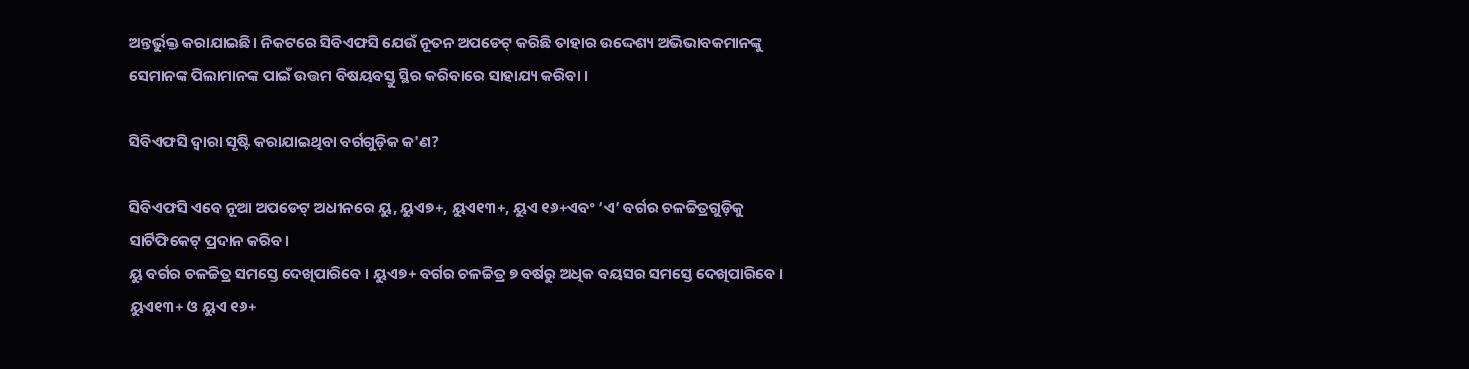ଅନ୍ତର୍ଭୁକ୍ତ କରାଯାଇଛି। ନିକଟରେ ସିବିଏଫସି ଯେଉଁ ନୂତନ ଅପଡେଟ୍ କରିଛି ତାହାର ଉଦ୍ଦେଶ୍ୟ ଅଭିଭାବକମାନଙ୍କୁ ସେମାନଙ୍କ ପିଲାମାନଙ୍କ ପାଇଁ ଉତ୍ତମ ବିଷୟବସ୍ତୁ ସ୍ଥିର କରିବାରେ ସାହାଯ୍ୟ କରିବା ।

ସିବିଏଫସି ଦ୍ୱାରା ସୃଷ୍ଟି କରାଯାଇଥିବା ବର୍ଗଗୁଡ଼ିକ କ'ଣ?

ସିବିଏଫସି ଏବେ ନୂଆ ଅପଡେଟ୍ ଅଧୀନରେ ୟୁ, ୟୁଏ୭+, ୟୁଏ୧୩+, ୟୁଏ ୧୬+ଏବଂ ‘ଏ’ ବର୍ଗର ଚଳଚ୍ଚିତ୍ରଗୁଡ଼ିକୁ ସାର୍ଟିଫିକେଟ୍ ପ୍ରଦାନ କରିବ।
ୟୁ ବର୍ଗର ଚଳଚ୍ଚିତ୍ର ସମସ୍ତେ ଦେଖିପାରିବେ । ୟୁଏ୭+ ବର୍ଗର ଚଳଚ୍ଚିତ୍ର ୭ ବର୍ଷରୁ ଅଧିକ ବୟସର ସମସ୍ତେ ଦେଖିପାରିବେ । ୟୁଏ୧୩+ ଓ ୟୁଏ ୧୬+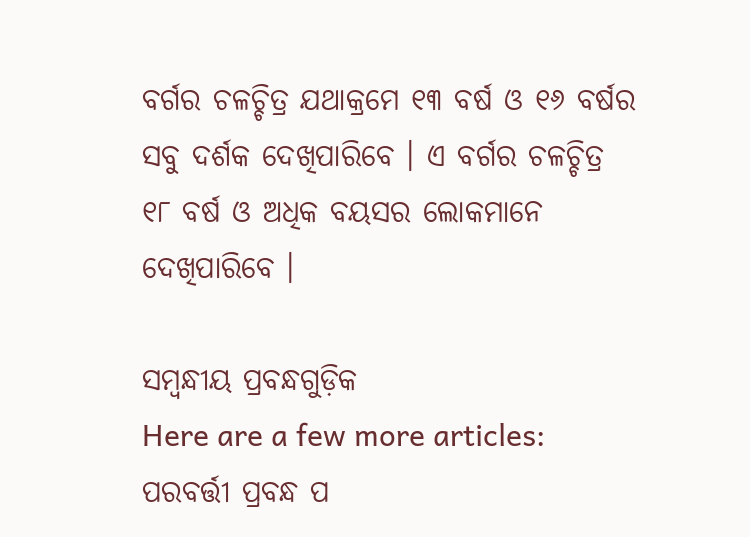ବର୍ଗର ଚଳଚ୍ଚିତ୍ର ଯଥାକ୍ରମେ ୧୩ ବର୍ଷ ଓ ୧୬ ବର୍ଷର ସବୁ ଦର୍ଶକ ଦେଖିପାରିବେ । ଏ ବର୍ଗର ଚଳଚ୍ଚିତ୍ର ୧୮ ବର୍ଷ ଓ ଅଧିକ ବୟସର ଲୋକମାନେ ଦେଖିପାରିବେ ।

ସମ୍ବନ୍ଧୀୟ ପ୍ରବନ୍ଧଗୁଡ଼ିକ
Here are a few more articles:
ପରବର୍ତ୍ତୀ ପ୍ରବନ୍ଧ ପ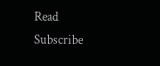Read
Subscribe